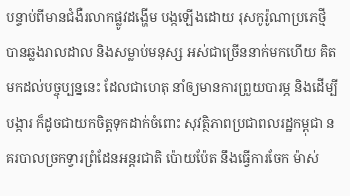បន្ទាប់ពីមានជំងឺរលាកផ្លូវដង្ហើម បង្កឡើងដោយ រុសកូរ៉ូណាប្រភេថ្មី បានឆ្លងរាលដាល និងសម្លាប់មនុស្ស អស់ជាច្រើននាក់មកហើយ គិតមកដល់បច្ចុប្បន្ននេះ ដែលជាហេតុ នាំឲ្យមានការព្រួយបារម្ភ និងដើម្បីបង្ការ ក៏ដូចជាយកចិត្តទុកដាក់ចំពោះ សុវត្ថិភាពប្រជាពលរដ្ឋកម្ពុជា នគរបាលច្រកទ្វារព្រំដែនអន្តរជាតិ ប៉ោយប៉ែត នឹងធ្វើការចែក ម៉ាស់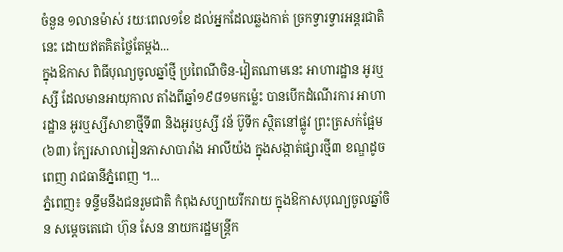ចំនួន ១លានម៉ាស់ រយៈពេល១ខែ ដល់អ្នកដែលឆ្លងកាត់ ច្រកទ្វារទ្វារអន្តរជាតិនេះ ដោយឥតគិតថ្លៃតែម្តង...
ក្នុងឱកាស ពិធីបុណ្យចូលឆ្នាំថ្មី ប្រពៃណីចិន-វៀតណាមនេះ អាហារដ្ឋាន អូរឬស្សី ដែលមានអាយុកាល តាំងពីឆ្នាំ១៩៨១មកម្ល៉េះ បានបើកដំណើរការ អាហារដ្ឋាន អូរឬស្សីសាខាថ្មីទី៣ និងអូរឫស្សី វន័ ប៊ូទីក ស្ថិតនៅផ្លូវ ព្រះត្រសក់ផ្អែម (៦៣) ក្បែរសាលារៀនភាសាបារាំង អាលីយ៉ង ក្នុងសង្កាត់ផ្សារថ្មី៣ ខណ្ឌដូចពេញ រាជធានីភ្នំពេញ ។...
ភ្នំពេញ៖ ទន្ទឹមនឹងជនរួមជាតិ កំពុងសប្បាយរីករាយ ក្នុងឱកាសបុណ្យចូលឆ្នាំចិន សម្តេចតេជោ ហ៊ុន សែន នាយករដ្ឋមន្ត្រីក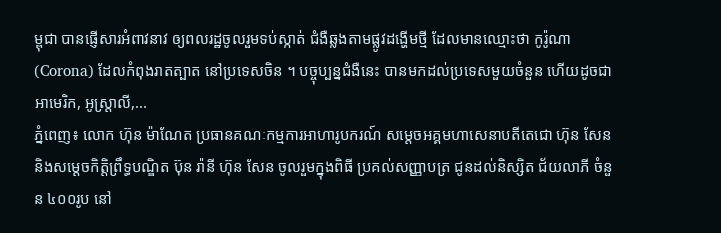ម្ពុជា បានផ្ញើសារអំពាវនាវ ឲ្យពលរដ្ឋចូលរួមទប់ស្កាត់ ជំងឺឆ្លងតាមផ្លូវដង្ហើមថ្មី ដែលមានឈ្មោះថា កូរ៉ូណា (Corona) ដែលកំពុងរាតត្បាត នៅប្រទេសចិន ។ បច្ចុប្បន្នជំងឺនេះ បានមកដល់ប្រទេសមួយចំនួន ហើយដូចជា អាមេរិក, អូស្ត្រាលី,...
ភ្នំពេញ៖ លោក ហ៊ុន ម៉ាណែត ប្រធានគណៈកម្មការអាហារូបករណ៍ សម្តេចអគ្គមហាសេនាបតីតេជោ ហ៊ុន សែន និងសម្តេចកិត្តិព្រឹទ្ធបណ្ឌិត ប៊ុន រ៉ានី ហ៊ុន សែន ចូលរួមក្នុងពិធី ប្រគល់សញ្ញាបត្រ ជូនដល់និស្សិត ជ័យលាភី ចំនួន ៤០០រូប នៅ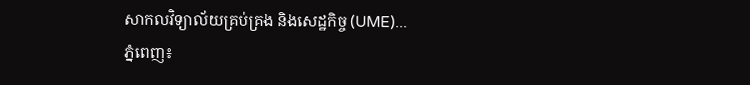សាកលវិទ្យាល័យគ្រប់គ្រង និងសេដ្ឋកិច្ច (UME)...
ភ្នំពេញ៖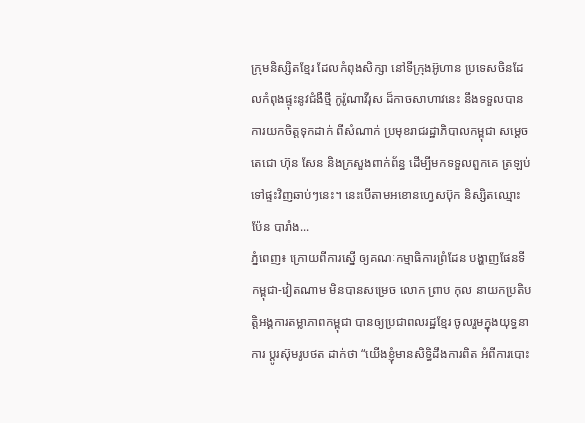ក្រុមនិស្សិតខ្មែរ ដែលកំពុងសិក្សា នៅទីក្រុងអ៊ូហាន ប្រទេសចិនដែលកំពុងផ្ទុះនូវជំងឺថ្មី កូរ៉ូណាវីរុស ដ៏កាចសាហាវនេះ នឹងទទួលបាន ការយកចិត្តទុកដាក់ ពីសំណាក់ ប្រមុខរាជរដ្ឋាភិបាលកម្ពុជា សម្ដេច តេជោ ហ៊ុន សែន និងក្រសួងពាក់ព័ន្ធ ដើម្បីមកទទួលពួកគេ ត្រឡប់ទៅផ្ទះវិញឆាប់ៗនេះ។ នេះបើតាមអខោនហ្វេសប៊ុក និស្សិតឈ្មោះ ប៉ែន បារាំង...
ភ្នំពេញ៖ ក្រោយពីការស្នើ ឲ្យគណៈកម្មាធិការព្រំដែន បង្ហាញផែនទីកម្ពុជា-វៀតណាម មិនបានសម្រេច លោក ព្រាប កុល នាយកប្រតិបត្តិអង្គការតម្លាភាពកម្ពុជា បានឲ្យប្រជាពលរដ្ឋខ្មែរ ចូលរួមក្នុងយុទ្ធនាការ ប្តូរស៊ុមរូបថត ដាក់ថា “យើងខ្ញុំមានសិទ្ធិដឹងការពិត អំពីការបោះ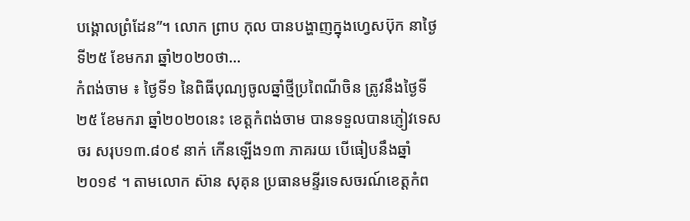បង្គោលព្រំដែន”។ លោក ព្រាប កុល បានបង្ហាញក្នុងហ្វេសប៊ុក នាថ្ងៃទី២៥ ខែមករា ឆ្នាំ២០២០ថា...
កំពង់ចាម ៖ ថ្ងៃទី១ នៃពិធីបុណ្យចូលឆ្នាំថ្មីប្រពៃណីចិន ត្រូវនឹងថ្ងៃទី២៥ ខែមករា ឆ្នាំ២០២០នេះ ខេត្តកំពង់ចាម បានទទួលបានភ្ញៀវទេសចរ សរុប១៣.៨០៩ នាក់ កើនឡើង១៣ ភាគរយ បើធៀបនឹងឆ្នាំ២០១៩ ។ តាមលោក ស៊ាន សុគុន ប្រធានមន្ទីរទេសចរណ៍ខេត្តកំព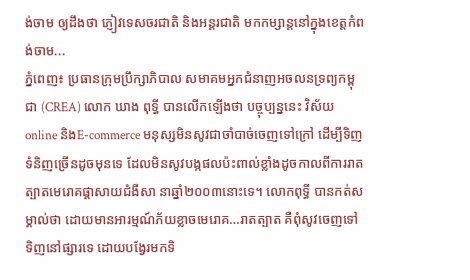ង់ចាម ឲ្យដឹងថា ភ្ញៀវទេសចរជាតិ និងអន្តរជាតិ មកកម្សាន្តនៅក្នុងខេត្តកំពង់ចាម...
ភ្នំពេញ៖ ប្រធានក្រុមប្រឹក្សាភិបាល សមាគមអ្នកជំនាញអចលនទ្រព្យកម្ពុជា (CREA) លោក ឃាង ពុទ្ធី បានលើកឡើងថា បច្ចុប្បន្ននេះ វិស័យonline និងE-commerce មនុស្សមិនសូវជាចាំបាច់ចេញទៅក្រៅ ដើម្បីទិញទំនិញច្រើនដូចមុនទេ ដែលមិនសូវបង្កផលប៉ះពាល់ខ្លាំងដូចកាលពីការរាតត្បាតមេរោគផ្តាសាយជំងឺសា នាឆ្នាំ២០០៣នោះទេ។ លោកពុទ្ធី បានកត់សម្គាល់ថា ដោយមានអារម្មណ៍ភ័យខ្លាចមេរោគ…រាតត្បាត គឺពុំសូវចេញទៅទិញនៅផ្សារទេ ដោយបង្វែរមកទិ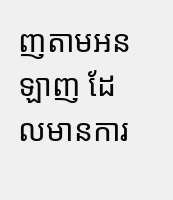ញតាមអនឡាញ ដែលមានការ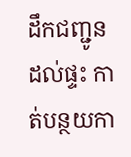ដឹកជញ្ជូនដល់ផ្ទះ កាត់បន្ថយកា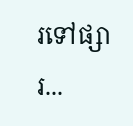រទៅផ្សារ...